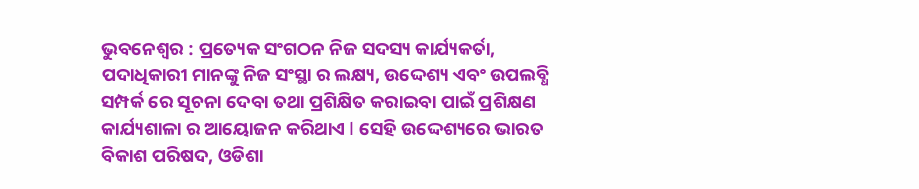ଭୁବନେଶ୍ୱର : ପ୍ରତ୍ୟେକ ସଂଗଠନ ନିଜ ସଦସ୍ୟ କାର୍ଯ୍ୟକର୍ତା, ପଦାଧିକାରୀ ମାନଙ୍କୁ ନିଜ ସଂସ୍ଥା ର ଲକ୍ଷ୍ୟ, ଉଦ୍ଦେଶ୍ୟ ଏବଂ ଉପଲବ୍ଧି ସମ୍ପର୍କ ରେ ସୂଚନା ଦେବା ତଥା ପ୍ରଶିକ୍ଷିତ କରାଇବା ପାଇଁ ପ୍ରଶିକ୍ଷଣ କାର୍ଯ୍ୟଶାଳା ର ଆୟୋଜନ କରିଥାଏ l ସେହି ଉଦ୍ଦେଶ୍ୟରେ ଭାରତ ବିକାଶ ପରିଷଦ, ଓଡିଶା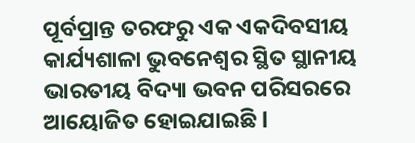ପୂର୍ବପ୍ରାନ୍ତ ତରଫରୁ ଏକ ଏକଦିବସୀୟ କାର୍ଯ୍ୟଶାଳା ଭୁବନେଶ୍ୱର ସ୍ଥିତ ସ୍ଥାନୀୟ ଭାରତୀୟ ବିଦ୍ୟା ଭବନ ପରିସରରେ ଆୟୋଜିତ ହୋଇଯାଇଛି l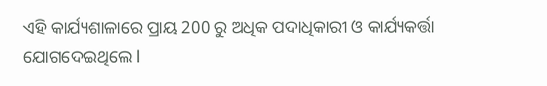ଏହି କାର୍ଯ୍ୟଶାଳାରେ ପ୍ରାୟ 200 ରୁ ଅଧିକ ପଦାଧିକାରୀ ଓ କାର୍ଯ୍ୟକର୍ତ୍ତା ଯୋଗଦେଇଥିଲେ l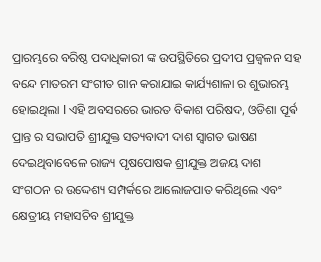ପ୍ରାରମ୍ଭରେ ବରିଷ୍ଠ ପଦାଧିକାରୀ ଙ୍କ ଉପସ୍ଥିତିରେ ପ୍ରଦୀପ ପ୍ରଜ୍ବଳନ ସହ ବନ୍ଦେ ମାତରମ ସଂଗୀତ ଗାନ କରାଯାଇ କାର୍ଯ୍ୟଶାଳା ର ଶୁଭାରମ୍ଭ ହୋଇଥିଲା l ଏହି ଅବସରରେ ଭାରତ ବିକାଶ ପରିଷଦ, ଓଡିଶା ପୂର୍ଵ ପ୍ରାନ୍ତ ର ସଭାପତି ଶ୍ରୀଯୁକ୍ତ ସତ୍ୟବାଦୀ ଦାଶ ସ୍ୱାଗତ ଭାଷଣ ଦେଇଥିବାବେଳେ ରାଜ୍ୟ ପୃଷପୋଷକ ଶ୍ରୀଯୁକ୍ତ ଅଜୟ ଦାଶ ସଂଗଠନ ର ଉଦ୍ଦେଶ୍ୟ ସମ୍ପର୍କରେ ଆଲୋଜପାତ କରିଥିଲେ ଏବଂ କ୍ଷେତ୍ରୀୟ ମହାସଚିବ ଶ୍ରୀଯୁକ୍ତ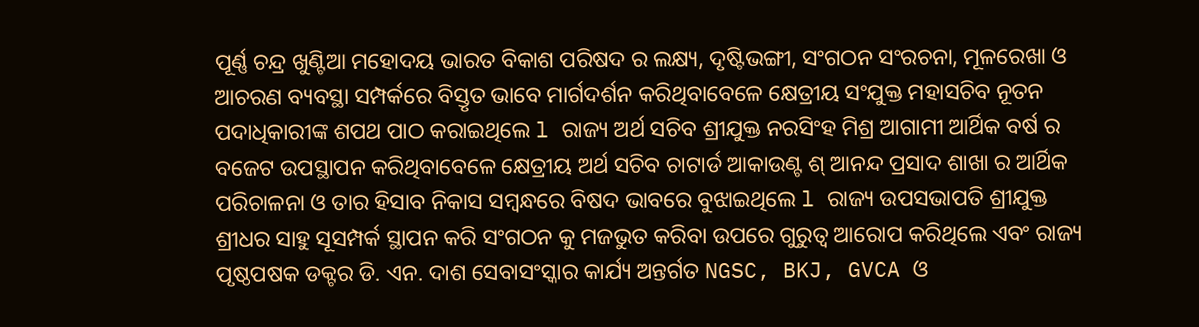ପୂର୍ଣ୍ଣ ଚନ୍ଦ୍ର ଖୁଣ୍ଟିଆ ମହୋଦୟ ଭାରତ ବିକାଶ ପରିଷଦ ର ଲକ୍ଷ୍ୟ, ଦୃଷ୍ଟିଭଙ୍ଗୀ, ସଂଗଠନ ସଂରଚନା, ମୂଳରେଖା ଓ ଆଚରଣ ବ୍ୟବସ୍ଥା ସମ୍ପର୍କରେ ବିସ୍ତୃତ ଭାବେ ମାର୍ଗଦର୍ଶନ କରିଥିବାବେଳେ କ୍ଷେତ୍ରୀୟ ସଂଯୁକ୍ତ ମହାସଚିବ ନୂତନ ପଦାଧିକାରୀଙ୍କ ଶପଥ ପାଠ କରାଇଥିଲେ l ରାଜ୍ୟ ଅର୍ଥ ସଚିବ ଶ୍ରୀଯୁକ୍ତ ନରସିଂହ ମିଶ୍ର ଆଗାମୀ ଆର୍ଥିକ ବର୍ଷ ର ବଜେଟ ଉପସ୍ଥାପନ କରିଥିବାବେଳେ କ୍ଷେତ୍ରୀୟ ଅର୍ଥ ସଚିବ ଚାଟାର୍ଡ ଆକାଉଣ୍ଟ ଶ୍ ଆନନ୍ଦ ପ୍ରସାଦ ଶାଖା ର ଆର୍ଥିକ ପରିଚାଳନା ଓ ତାର ହିସାବ ନିକାସ ସମ୍ବନ୍ଧରେ ବିଷଦ ଭାବରେ ବୁଝାଇଥିଲେ l ରାଜ୍ୟ ଉପସଭାପତି ଶ୍ରୀଯୁକ୍ତ ଶ୍ରୀଧର ସାହୁ ସୂସମ୍ପର୍କ ସ୍ଥାପନ କରି ସଂଗଠନ କୁ ମଜଭୁତ କରିବା ଉପରେ ଗୁରୁତ୍ୱ ଆରୋପ କରିଥିଲେ ଏବଂ ରାଜ୍ୟ ପୃଷ୍ଠପଷକ ଡକ୍ଟର ଡି. ଏନ. ଦାଶ ସେବାସଂସ୍କାର କାର୍ଯ୍ୟ ଅନ୍ତର୍ଗତ NGSC, BKJ, GVCA ଓ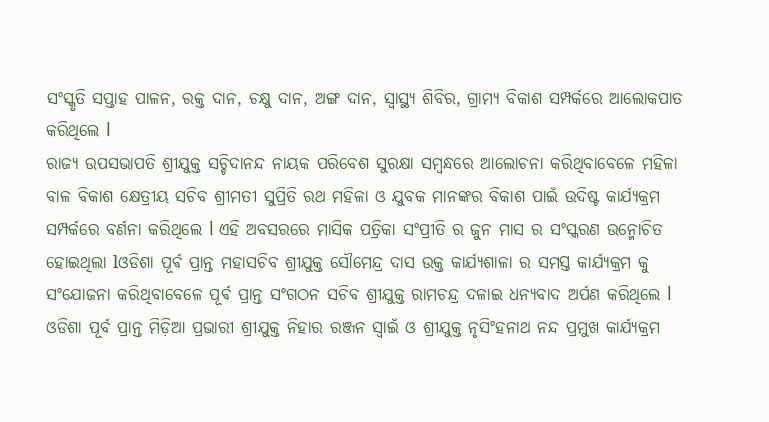ସଂସ୍କୃତି ସପ୍ତାହ ପାଳନ, ରକ୍ତ ଦାନ, ଚକ୍ଷୁ ଦାନ, ଅଙ୍ଗ ଦାନ, ସ୍ୱାସ୍ଥ୍ୟ ଶିବିର, ଗ୍ରାମ୍ୟ ବିକାଶ ସମ୍ପର୍କରେ ଆଲୋକପାତ କରିଥିଲେ l
ରାଜ୍ୟ ଉପସଭାପତି ଶ୍ରୀଯୁକ୍ତ ସଚ୍ଚିଦାନନ୍ଦ ନାୟକ ପରିବେଶ ସୁରକ୍ଷା ସମ୍ବନ୍ଧରେ ଆଲୋଚନା କରିଥିବାବେଳେ ମହିଳା ବାଳ ବିକାଶ କ୍ଷେତ୍ରୀୟ ସଚିବ ଶ୍ରୀମତୀ ସୁପ୍ରିତି ରଥ ମହିଳା ଓ ଯୁବକ ମାନଙ୍କର ବିକାଶ ପାଇଁ ଉଦିଷ୍ଟ କାର୍ଯ୍ୟକ୍ରମ ସମ୍ପର୍କରେ ବର୍ଣନା କରିଥିଲେ l ଏହି ଅବସରରେ ମାସିକ ପତ୍ରିକା ସଂପ୍ରୀତି ର ଜୁନ ମାସ ର ସଂସ୍କରଣ ଉନ୍ମୋଚିତ ହୋଇଥିଲା lଓଡିଶା ପୂର୍ଵ ପ୍ରାନ୍ତ ମହାସଚିବ ଶ୍ରୀଯୁକ୍ତ ସୌମେନ୍ଦ୍ର ଦାସ ଉକ୍ତ କାର୍ଯ୍ୟଶାଳା ର ସମସ୍ତ କାର୍ଯ୍ୟକ୍ରମ କୁ ସଂଯୋଜନା କରିଥିବାବେଳେ ପୂର୍ଵ ପ୍ରାନ୍ତ ସଂଗଠନ ସଚିବ ଶ୍ରୀଯୁକ୍ତ ରାମଚନ୍ଦ୍ର ଦଳାଇ ଧନ୍ୟବାଦ ଅର୍ପଣ କରିଥିଲେ l ଓଡିଶା ପୂର୍ବ ପ୍ରାନ୍ତ ମିଡ଼ିଆ ପ୍ରଭାରୀ ଶ୍ରୀଯୁକ୍ତ ନିହାର ରଞ୍ଜନ ସ୍ୱାଇଁ ଓ ଶ୍ରୀଯୁକ୍ତ ନୃସିଂହନାଥ ନନ୍ଦ ପ୍ରମୁଖ କାର୍ଯ୍ୟକ୍ରମ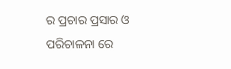ର ପ୍ରଚାର ପ୍ରସାର ଓ ପରିଚାଳନା ରେ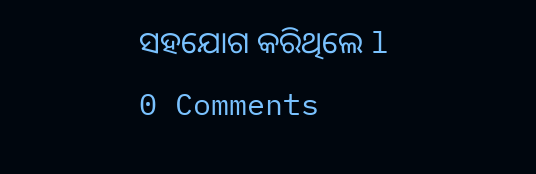ସହଯୋଗ କରିଥିଲେ l
0 Comments